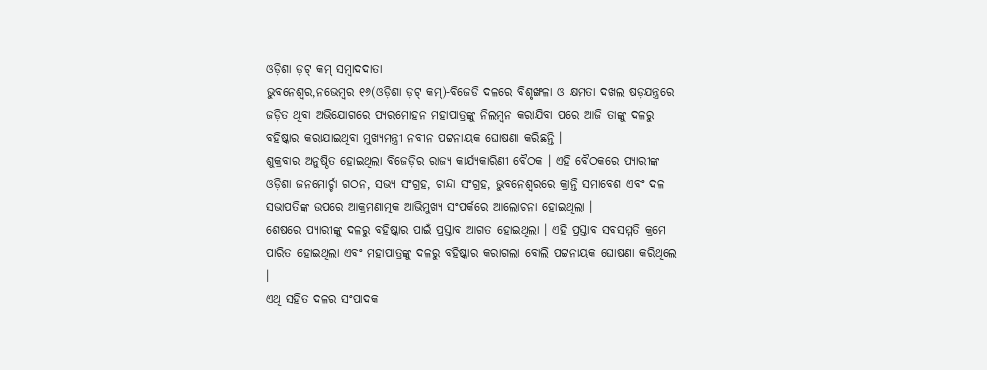ଓଡ଼ିଶା ଡ଼ଟ୍ କମ୍ ସମ୍ବାଦଦାତା
ଭୁବନେଶ୍ୱର,ନଭେମ୍ବର ୧୬(ଓଡ଼ିଶା ଡ଼ଟ୍ କମ୍)-ବିଜେଡି ଦଳରେ ବିଶୃଙ୍ଖଳା ଓ କ୍ଷମତା ଦଖଲ ଷଡ଼ଯନ୍ତ୍ରରେ ଜଡ଼ିତ ଥିବା ଅଭିଯୋଗରେ ପ୍ୟରମୋହନ ମହାପାତ୍ରଙ୍କୁ ନିଲମ୍ବନ କରାଯିବା ପରେ ଆଜି ତାଙ୍କୁ ଦଳରୁ ବହିଷ୍କାର କରାଯାଇଥିବା ମୁଖ୍ୟମନ୍ତ୍ରୀ ନବୀନ ପଟ୍ଟନାୟକ ଘୋଷଣା କରିଛନ୍ତି ।
ଶୁକ୍ରବାର ଅନୁଷ୍ଠିତ ହୋଇଥିଲା ବିଜେଡ଼ିର ରାଜ୍ୟ କାର୍ଯ୍ୟକାରିଣୀ ବୈଠକ । ଏହି ବୈଠକରେ ପ୍ୟାରୀଙ୍କ ଓଡ଼ିଶା ଜନମୋର୍ଚ୍ଚା ଗଠନ, ସଭ୍ୟ ସଂଗ୍ରହ, ଚାନ୍ଦା ସଂଗ୍ରହ, ଭୁବନେଶ୍ୱରରେ କ୍ରାନ୍ତି ସମାବେଶ ଏବଂ ଦଳ ସଭାପତିଙ୍କ ଉପରେ ଆକ୍ରମଣାତ୍ମକ ଆଭିମୁଖ୍ୟ ସଂପର୍କରେ ଆଲୋଚନା ହୋଇଥିଲା ।
ଶେଷରେ ପ୍ୟାରୀଙ୍କୁ ଦଳରୁ ବହିଷ୍କାର ପାଇଁ ପ୍ରସ୍ତାବ ଆଗତ ହୋଇଥିଲା । ଏହି ପ୍ରସ୍ତାବ ସବସମ୍ମତି କ୍ରମେ ପାରିତ ହୋଇଥିଲା ଏବଂ ମହାପାତ୍ରଙ୍କୁ ଦଳରୁ ବହିଷ୍କାର କରାଗଲା ବୋଲି ପଟ୍ଟନାୟକ ଘୋଷଣା କରିଥିଲେ ।
ଏଥି ସହିତ ଦଳର ସଂପାଦକ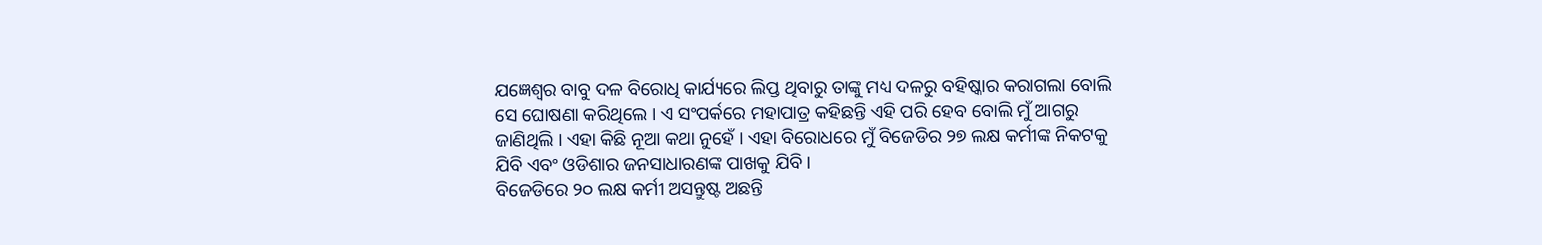ଯଜ୍ଞେଶ୍ୱର ବାବୁ ଦଳ ବିରୋଧି କାର୍ଯ୍ୟରେ ଲିପ୍ତ ଥିବାରୁ ତାଙ୍କୁ ମଧ୍ୟ ଦଳରୁ ବହିଷ୍କାର କରାଗଲା ବୋଲି ସେ ଘୋଷଣା କରିଥିଲେ । ଏ ସଂପର୍କରେ ମହାପାତ୍ର କହିଛନ୍ତି ଏହି ପରି ହେବ ବୋଲି ମୁଁ ଆଗରୁ ଜାଣିଥିଲି । ଏହା କିଛି ନୂଆ କଥା ନୁହେଁ । ଏହା ବିରୋଧରେ ମୁଁ ବିଜେଡିର ୨୭ ଲକ୍ଷ କର୍ମୀଙ୍କ ନିକଟକୁ ଯିବି ଏବଂ ଓଡିଶାର ଜନସାଧାରଣଙ୍କ ପାଖକୁ ଯିବି ।
ବିଜେଡିରେ ୨୦ ଲକ୍ଷ କର୍ମୀ ଅସନ୍ତୁଷ୍ଟ ଅଛନ୍ତି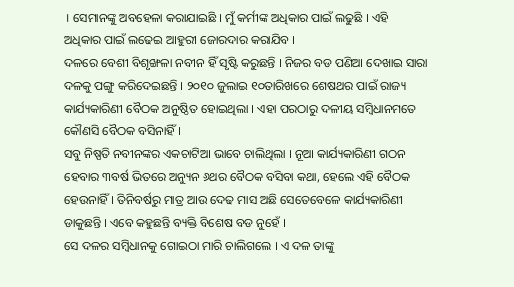। ସେମାନଙ୍କୁ ଅବହେଳା କରାଯାଇଛି । ମୁଁ କର୍ମୀଙ୍କ ଅଧିକାର ପାଇଁ ଲଢୁଛି । ଏହି ଅଧିକାର ପାଇଁ ଲଢେଇ ଆହୁରୀ ଜୋରଦାର କରାଯିବ ।
ଦଳରେ ବେଶୀ ବିଶୃଙ୍ଖଳା ନବୀନ ହିଁ ସୃଷ୍ଟି କରୁଛନ୍ତି । ନିଜର ବଡ ପଣିଆ ଦେଖାଇ ସାରା ଦଳକୁ ପଙ୍ଗୁ କରିଦେଇଛନ୍ତି । ୨୦୧୦ ଜୁଲାଇ ୧୦ତାରିଖରେ ଶେଷଥର ପାଇଁ ରାଜ୍ୟ କାର୍ଯ୍ୟକାରିଣୀ ବୈଠକ ଅନୁଷ୍ଠିତ ହୋଇଥିଲା । ଏହା ପରଠାରୁ ଦଳୀୟ ସମ୍ବିଧାନମତେ କୌଣସି ବୈଠକ ବସିନାହିଁ ।
ସବୁ ନିଷ୍ପତି ନବୀନଙ୍କର ଏକଚାଟିଆ ଭାବେ ଚାଲିଥିଲା । ନୂଆ କାର୍ଯ୍ୟକାରିଣୀ ଗଠନ ହେବାର ୩ବର୍ଷ ଭିତରେ ଅନ୍ୟୁନ ୬ଥର ବୈଠକ ବସିବା କଥା, ହେଲେ ଏହି ବୈଠକ ହେଉନାହିଁ । ତିନିବର୍ଷରୁ ମାତ୍ର ଆଉ ଦେଢ ମାସ ଅଛି ସେତେବେଳେ କାର୍ଯ୍ୟକାରିଣୀ ଡାକୁଛନ୍ତି । ଏବେ କହୁଛନ୍ତି ବ୍ୟକ୍ତି ବିଶେଷ ବଡ ନୁହେଁ ।
ସେ ଦଳର ସମ୍ବିଧାନକୁ ଗୋଇଠା ମାରି ଚାଲିଗଲେ । ଏ ଦଳ ତାଙ୍କୁ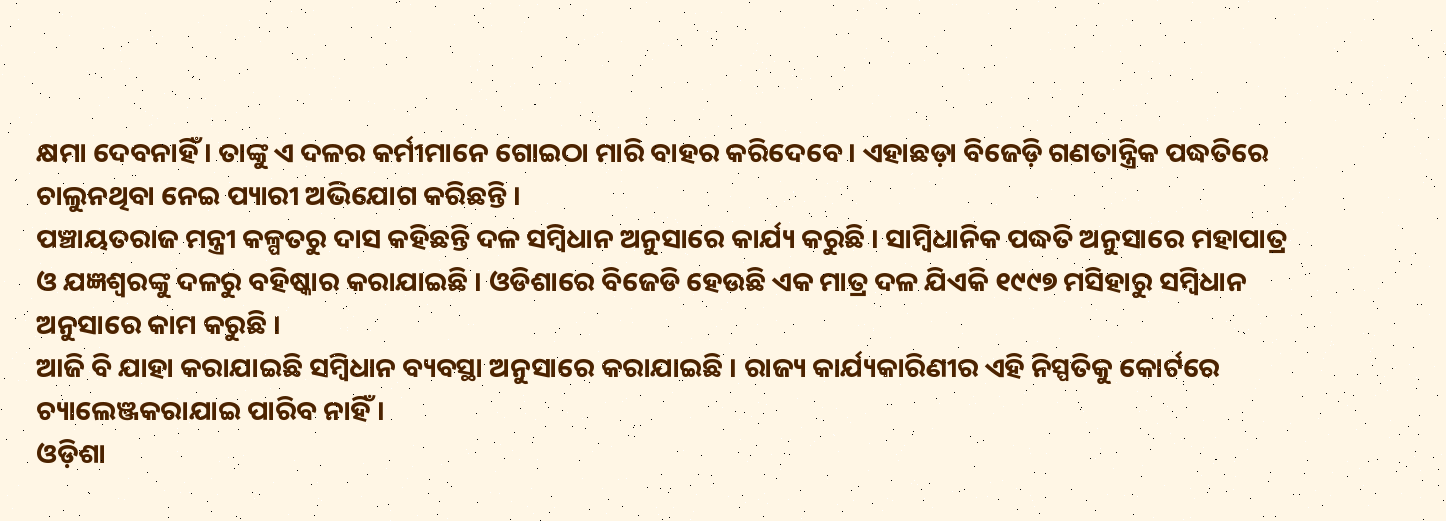କ୍ଷମା ଦେବନାହିଁ । ତାଙ୍କୁ ଏ ଦଳର କର୍ମୀମାନେ ଗୋଇଠା ମାରି ବାହର କରିଦେବେ । ଏହାଛଡ଼ା ବିଜେଡ଼ି ଗଣତାନ୍ତ୍ରିକ ପଦ୍ଧତିରେ ଚାଲୁନଥିବା ନେଇ ପ୍ୟାରୀ ଅଭିଯୋଗ କରିଛନ୍ତି ।
ପଞ୍ଚାୟତରାଜ ମନ୍ତ୍ରୀ କଳ୍ପତରୁ ଦାସ କହିଛନ୍ତି ଦଳ ସମ୍ବିଧାନ ଅନୁସାରେ କାର୍ଯ୍ୟ କରୁଛି । ସାମ୍ବିଧାନିକ ପଦ୍ଧତି ଅନୁସାରେ ମହାପାତ୍ର ଓ ଯଜ୍ଞଶ୍ୱରଙ୍କୁ ଦଳରୁ ବହିଷ୍କାର କରାଯାଇଛି । ଓଡିଶାରେ ବିଜେଡି ହେଉଛି ଏକ ମାତ୍ର ଦଳ ଯିଏକି ୧୯୯୭ ମସିହାରୁ ସମ୍ବିଧାନ ଅନୁସାରେ କାମ କରୁଛି ।
ଆଜି ବି ଯାହା କରାଯାଇଛି ସମ୍ବିଧାନ ବ୍ୟବସ୍ଥା ଅନୁସାରେ କରାଯାଇଛି । ରାଜ୍ୟ କାର୍ଯ୍ୟକାରିଣୀର ଏହି ନିସ୍ପତିକୁ କୋର୍ଟରେ ଚ୍ୟାଲେଞ୍ଜକରାଯାଇ ପାରିବ ନାହିଁ ।
ଓଡ଼ିଶା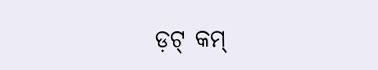ଡ଼ଟ୍ କମ୍